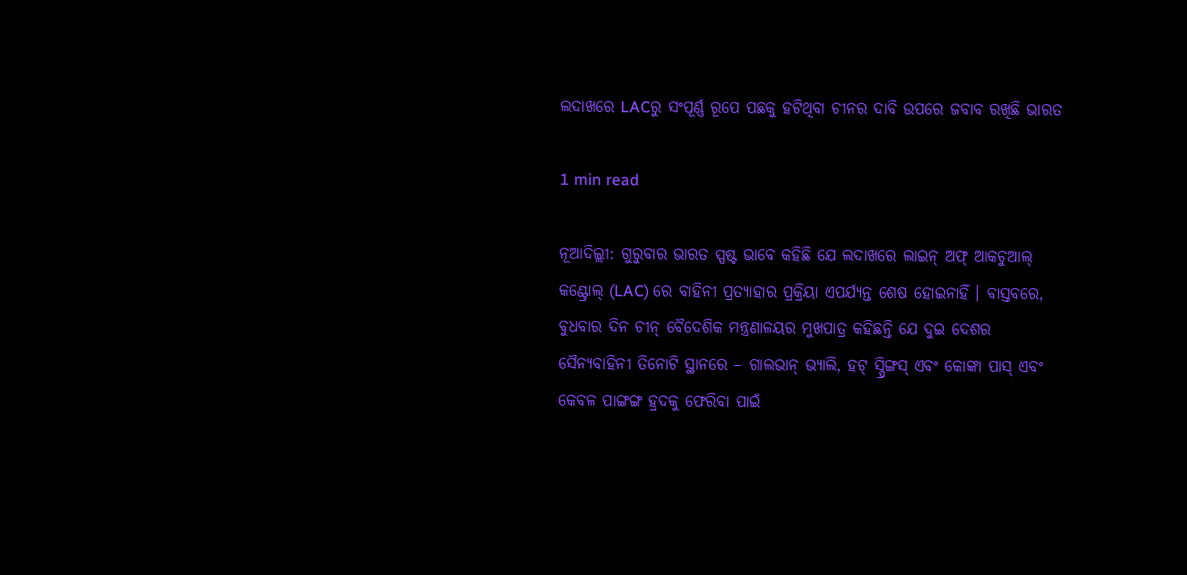ଲଦାଖରେ LACରୁ ସଂପୂର୍ଣ୍ଣ ରୂପେ ପଛକୁ ହଟିଥିବା ଚୀନର ଦାବି ଉପରେ ଜବାବ ରଖିଛି ଭାରତ

1 min read

ନୂଆଦିଲ୍ଲୀ: ଗୁରୁବାର ଭାରତ ସ୍ପଷ୍ଟ ଭାବେ କହିଛି ଯେ ଲଦାଖରେ ଲାଇନ୍ ଅଫ୍ ଆକଚୁଆଲ୍ କଣ୍ଟ୍ରୋଲ୍ (LAC) ରେ ବାହିନୀ ପ୍ରତ୍ୟାହାର ପ୍ରକ୍ରିୟା ଏପର୍ଯ୍ୟନ୍ତ ଶେଷ ହୋଇନାହିଁ । ବାସ୍ତବରେ, ବୁଧବାର ଦିନ ଚୀନ୍ ବୈଦେଶିକ ମନ୍ତ୍ରଣାଳୟର ମୁଖପାତ୍ର କହିଛନ୍ତି ଯେ ଦୁଇ ଦେଶର ସୈନ୍ୟବାହିନୀ ତିନୋଟି ସ୍ଥାନରେ – ଗାଲଭାନ୍ ଭ୍ୟାଲି, ହଟ୍ ସ୍ପ୍ରିଙ୍ଗସ୍ ଏବଂ କୋଙ୍କା ପାସ୍ ଏବଂ କେବଳ ପାଙ୍ଗଙ୍ଗ ହ୍ରଦକୁ ଫେରିବା ପାଇଁ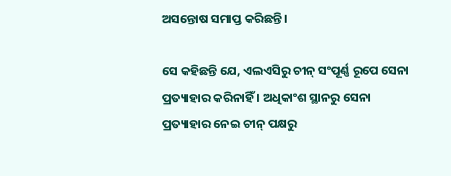ଅସନ୍ତୋଷ ସମାପ୍ତ କରିଛନ୍ତି।

ସେ କହିଛନ୍ତି ଯେ, ଏଲଏସିରୁ ଚୀନ୍ ସଂପୂର୍ଣ୍ଣ ରୂପେ ସେନା ପ୍ରତ୍ୟାହାର କରିନାହିଁ । ଅଧିକାଂଶ ସ୍ଥାନରୁ ସେନା ପ୍ରତ୍ୟାହାର ନେଇ ଚୀନ୍‌ ପକ୍ଷରୁ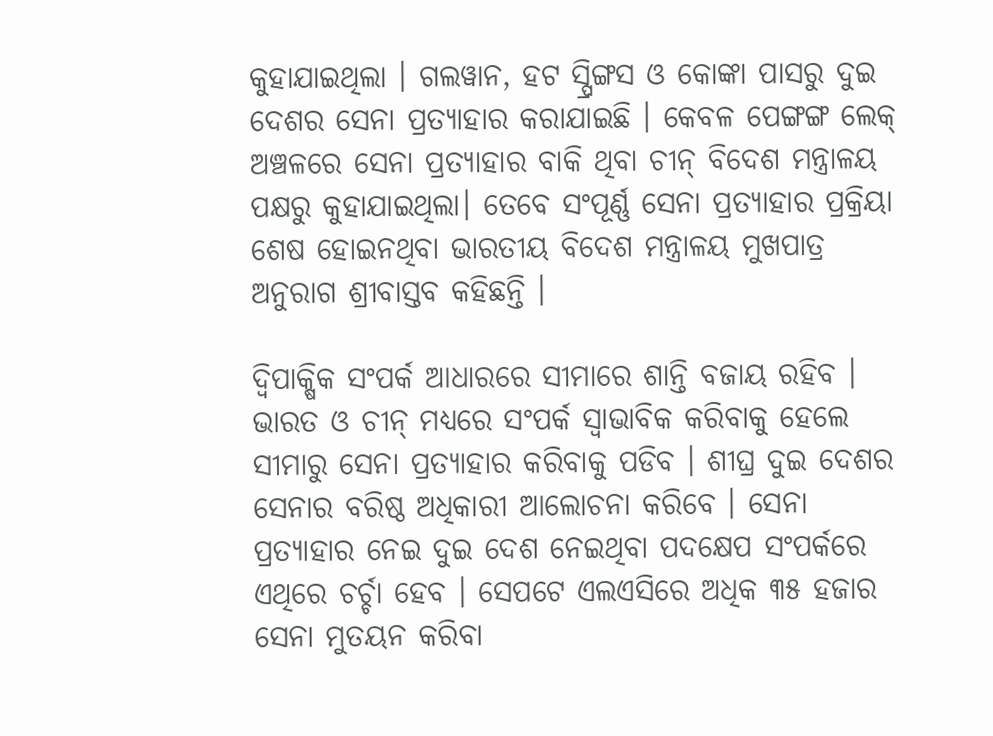କୁହାଯାଇଥିଲା । ଗଲୱାନ, ହଟ ସ୍ପ୍ରିଙ୍ଗସ ଓ କୋଙ୍କା ପାସରୁ ଦୁଇ ଦେଶର ସେନା ପ୍ରତ୍ୟାହାର କରାଯାଇଛି । କେବଳ ପେଙ୍ଗଙ୍ଗ ଲେକ୍ ଅଞ୍ଚଳରେ ସେନା ପ୍ରତ୍ୟାହାର ବାକି ଥିବା ଚୀନ୍ ବିଦେଶ ମନ୍ତ୍ରାଳୟ ପକ୍ଷରୁ କୁହାଯାଇଥିଲା। ତେବେ ସଂପୂର୍ଣ୍ଣ ସେନା ପ୍ରତ୍ୟାହାର ପ୍ରକ୍ରିୟା ଶେଷ ହୋଇନଥିବା ଭାରତୀୟ ବିଦେଶ ମନ୍ତ୍ରାଳୟ ମୁଖପାତ୍ର ଅନୁରାଗ ଶ୍ରୀବାସ୍ତବ କହିଛନ୍ତି ।

ଦ୍ୱିପାକ୍ଷିକ ସଂପର୍କ ଆଧାରରେ ସୀମାରେ ଶାନ୍ତି ବଜାୟ ରହିବ । ଭାରତ ଓ ଚୀନ୍ ମଧ୍ୟରେ ସଂପର୍କ ସ୍ୱାଭାବିକ କରିବାକୁ ହେଲେ ସୀମାରୁ ସେନା ପ୍ରତ୍ୟାହାର କରିବାକୁ ପଡିବ । ଶୀଘ୍ର ଦୁଇ ଦେଶର ସେନାର ବରିଷ୍ଠ ଅଧିକାରୀ ଆଲୋଚନା କରିବେ । ସେନା ପ୍ରତ୍ୟାହାର ନେଇ ଦୁଇ ଦେଶ ନେଇଥିବା ପଦକ୍ଷେପ ସଂପର୍କରେ ଏଥିରେ ଚର୍ଚ୍ଚା ହେବ । ସେପଟେ ଏଲଏସିରେ ଅଧିକ ୩୫ ହଜାର ସେନା ମୁତୟନ କରିବା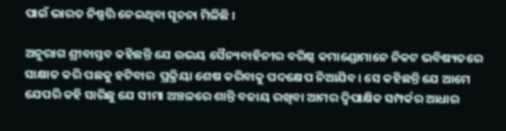ପାଇଁ ଭାରତ ନିଷ୍ପତ୍ତି ନେଇଥିବା ସୂଚନା ମିଳିଛି ।

ଅନୁରାଗ ଶ୍ରୀବାସ୍ତବ କହିଛନ୍ତି ଯେ ଉଭୟ ସୈନ୍ୟବାହିନୀର ବରିଷ୍ଠ କମାଣ୍ଡୋମାନେ ନିକଟ ଭବିଷ୍ୟତରେ ସାକ୍ଷାତ କରି ପଛକୁ ହଟିବାର  ପ୍ରକ୍ରିୟା ଶେଷ କରିବାକୁ ପଦକ୍ଷେପ ନିଆଯିବ। ସେ କହିଛନ୍ତି ଯେ ଆମେ ଯେପରି କହି ସାରିଛୁ ଯେ ସୀମା ଅଞ୍ଚଳରେ ଶାନ୍ତି ବଜାୟ ରଖିବା ଆମର ଦ୍ୱିପାକ୍ଷିକ ସମ୍ପର୍କର ଆଧାର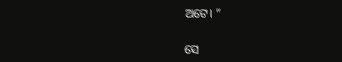ଅଟେ। ”

ସେ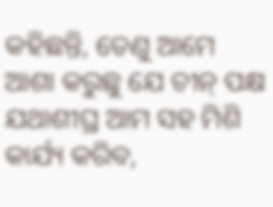କହିଛନ୍ତି, ତେଣୁ ଆମେ ଆଶା କରୁଛୁ ଯେ ଚୀନ୍ ପକ୍ଷ ଯଥାଶୀଘ୍ର ଆମ ସହ ମିଶି କାର୍ଯ୍ୟ କରିବ,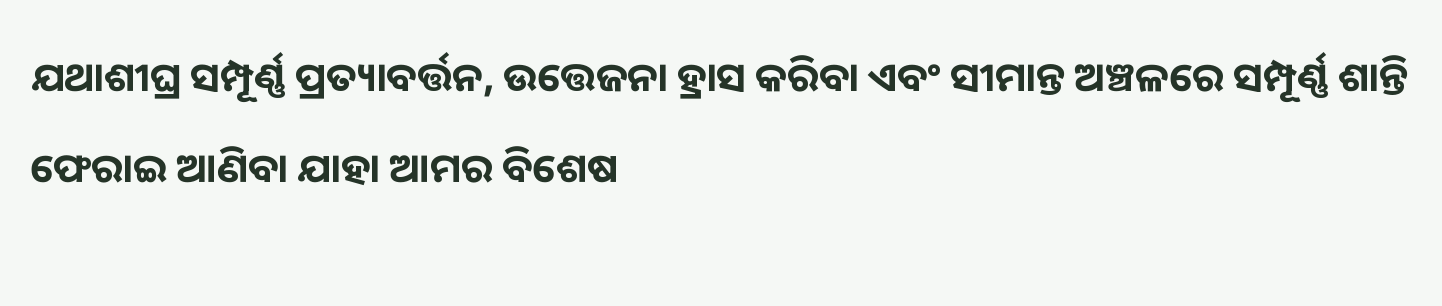ଯଥାଶୀଘ୍ର ସମ୍ପୂର୍ଣ୍ଣ ପ୍ରତ୍ୟାବର୍ତ୍ତନ, ଉତ୍ତେଜନା ହ୍ରାସ କରିବା ଏବଂ ସୀମାନ୍ତ ଅଞ୍ଚଳରେ ସମ୍ପୂର୍ଣ୍ଣ ଶାନ୍ତି ଫେରାଇ ଆଣିବା ଯାହା ଆମର ବିଶେଷ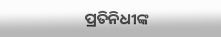ପ୍ରତିନିଧୀଙ୍କ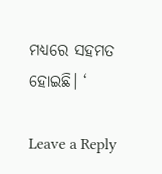ମଧ୍ୟରେ ସହମତ ହୋଇଛି। ‘

Leave a Reply